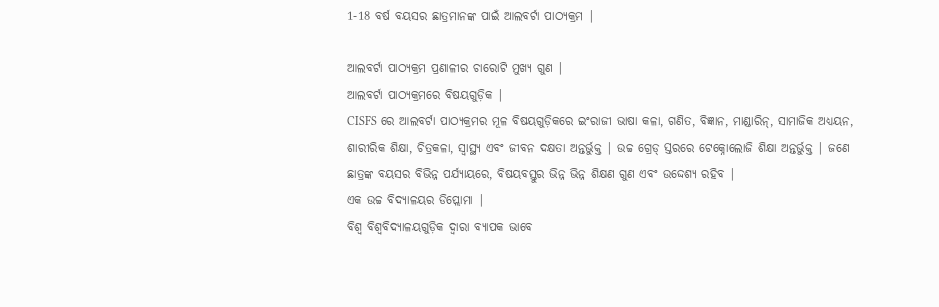1-18 ବର୍ଷ ବୟସର ଛାତ୍ରମାନଙ୍କ ପାଇଁ ଆଲବର୍ଟା ପାଠ୍ୟକ୍ରମ |

ଆଲବର୍ଟା ପାଠ୍ୟକ୍ରମ ପ୍ରଣାଳୀର ଚାରୋଟି ମୁଖ୍ୟ ଗୁଣ |
ଆଲବର୍ଟା ପାଠ୍ୟକ୍ରମରେ ବିଷୟଗୁଡ଼ିକ |
CISFS ରେ ଆଲବର୍ଟା ପାଠ୍ୟକ୍ରମର ମୂଳ ବିଷୟଗୁଡ଼ିକରେ ଇଂରାଜୀ ଭାଷା କଳା, ଗଣିତ, ବିଜ୍ଞାନ, ମାଣ୍ଡାରିନ୍, ସାମାଜିକ ଅଧ୍ୟୟନ, ଶାରୀରିକ ଶିକ୍ଷା, ଚିତ୍ରକଳା, ସ୍ୱାସ୍ଥ୍ୟ ଏବଂ ଜୀବନ ଦକ୍ଷତା ଅନ୍ତର୍ଭୁକ୍ତ | ଉଚ୍ଚ ଗ୍ରେଡ୍ ସ୍ତରରେ ଟେକ୍ନୋଲୋଜି ଶିକ୍ଷା ଅନ୍ତର୍ଭୁକ୍ତ | ଜଣେ ଛାତ୍ରଙ୍କ ବୟସର ବିଭିନ୍ନ ପର୍ଯ୍ୟାୟରେ, ବିଷୟବସ୍ତୁର ଭିନ୍ନ ଭିନ୍ନ ଶିକ୍ଷଣ ଗୁଣ ଏବଂ ଉଦ୍ଦେଶ୍ୟ ରହିବ |
ଏକ ଉଚ୍ଚ ବିଦ୍ୟାଳୟର ଡିପ୍ଲୋମା |
ବିଶ୍ୱ ବିଶ୍ୱବିଦ୍ୟାଳୟଗୁଡ଼ିକ ଦ୍ୱାରା ବ୍ୟାପକ ଭାବେ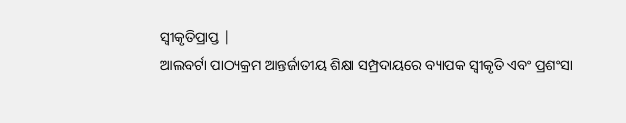ସ୍ୱୀକୃତିପ୍ରାପ୍ତ |
ଆଲବର୍ଟା ପାଠ୍ୟକ୍ରମ ଆନ୍ତର୍ଜାତୀୟ ଶିକ୍ଷା ସମ୍ପ୍ରଦାୟରେ ବ୍ୟାପକ ସ୍ୱୀକୃତି ଏବଂ ପ୍ରଶଂସା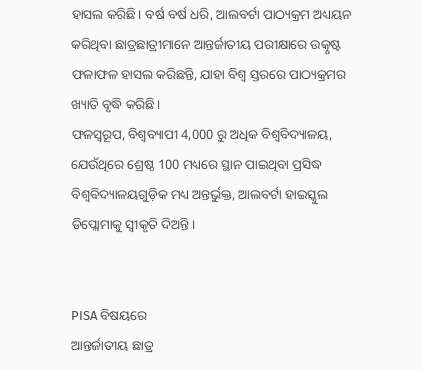ହାସଲ କରିଛି। ବର୍ଷ ବର୍ଷ ଧରି, ଆଲବର୍ଟା ପାଠ୍ୟକ୍ରମ ଅଧ୍ୟୟନ କରିଥିବା ଛାତ୍ରଛାତ୍ରୀମାନେ ଆନ୍ତର୍ଜାତୀୟ ପରୀକ୍ଷାରେ ଉତ୍କୃଷ୍ଟ ଫଳାଫଳ ହାସଲ କରିଛନ୍ତି, ଯାହା ବିଶ୍ୱ ସ୍ତରରେ ପାଠ୍ୟକ୍ରମର ଖ୍ୟାତି ବୃଦ୍ଧି କରିଛି।
ଫଳସ୍ୱରୂପ, ବିଶ୍ୱବ୍ୟାପୀ 4,000 ରୁ ଅଧିକ ବିଶ୍ୱବିଦ୍ୟାଳୟ, ଯେଉଁଥିରେ ଶ୍ରେଷ୍ଠ 100 ମଧ୍ୟରେ ସ୍ଥାନ ପାଇଥିବା ପ୍ରସିଦ୍ଧ ବିଶ୍ୱବିଦ୍ୟାଳୟଗୁଡ଼ିକ ମଧ୍ୟ ଅନ୍ତର୍ଭୁକ୍ତ, ଆଲବର୍ଟା ହାଇସ୍କୁଲ ଡିପ୍ଲୋମାକୁ ସ୍ୱୀକୃତି ଦିଅନ୍ତି।


PISA ବିଷୟରେ
ଆନ୍ତର୍ଜାତୀୟ ଛାତ୍ର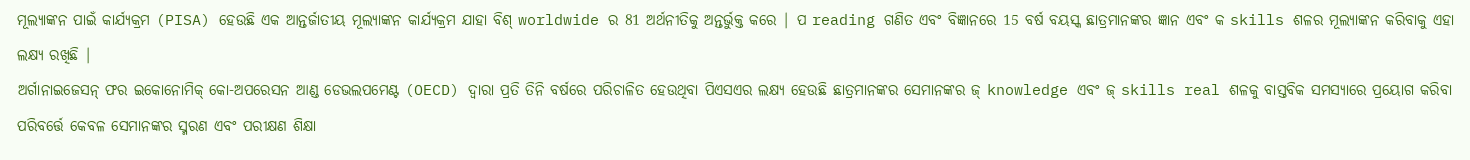ମୂଲ୍ୟାଙ୍କନ ପାଇଁ କାର୍ଯ୍ୟକ୍ରମ (PISA) ହେଉଛି ଏକ ଆନ୍ତର୍ଜାତୀୟ ମୂଲ୍ୟାଙ୍କନ କାର୍ଯ୍ୟକ୍ରମ ଯାହା ବିଶ୍ worldwide ର 81 ଅର୍ଥନୀତିକୁ ଅନ୍ତର୍ଭୁକ୍ତ କରେ | ପ reading ଗଣିତ ଏବଂ ବିଜ୍ଞାନରେ 15 ବର୍ଷ ବୟସ୍କ ଛାତ୍ରମାନଙ୍କର ଜ୍ଞାନ ଏବଂ କ skills ଶଳର ମୂଲ୍ୟାଙ୍କନ କରିବାକୁ ଏହା ଲକ୍ଷ୍ୟ ରଖିଛି |
ଅର୍ଗାନାଇଜେସନ୍ ଫର ଇକୋନୋମିକ୍ କୋ-ଅପରେସନ ଆଣ୍ଡ ଡେଭଲପମେଣ୍ଟ (OECD) ଦ୍ୱାରା ପ୍ରତି ତିନି ବର୍ଷରେ ପରିଚାଳିତ ହେଉଥିବା ପିଏସଏର ଲକ୍ଷ୍ୟ ହେଉଛି ଛାତ୍ରମାନଙ୍କର ସେମାନଙ୍କର ଜ୍ knowledge ଏବଂ ଜ୍ skills real ଶଳକୁ ବାସ୍ତବିକ ସମସ୍ୟାରେ ପ୍ରୟୋଗ କରିବା ପରିବର୍ତ୍ତେ କେବଳ ସେମାନଙ୍କର ସ୍ମରଣ ଏବଂ ପରୀକ୍ଷଣ ଶିକ୍ଷା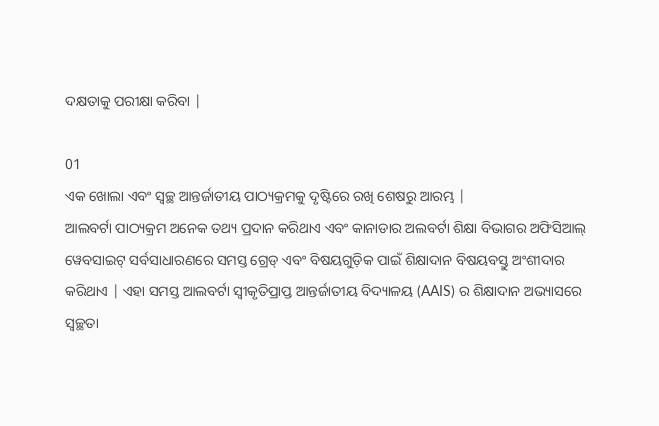ଦକ୍ଷତାକୁ ପରୀକ୍ଷା କରିବା |

01
ଏକ ଖୋଲା ଏବଂ ସ୍ୱଚ୍ଛ ଆନ୍ତର୍ଜାତୀୟ ପାଠ୍ୟକ୍ରମକୁ ଦୃଷ୍ଟିରେ ରଖି ଶେଷରୁ ଆରମ୍ଭ |
ଆଲବର୍ଟା ପାଠ୍ୟକ୍ରମ ଅନେକ ତଥ୍ୟ ପ୍ରଦାନ କରିଥାଏ ଏବଂ କାନାଡାର ଅଲବର୍ଟା ଶିକ୍ଷା ବିଭାଗର ଅଫିସିଆଲ୍ ୱେବସାଇଟ୍ ସର୍ବସାଧାରଣରେ ସମସ୍ତ ଗ୍ରେଡ୍ ଏବଂ ବିଷୟଗୁଡ଼ିକ ପାଇଁ ଶିକ୍ଷାଦାନ ବିଷୟବସ୍ତୁ ଅଂଶୀଦାର କରିଥାଏ | ଏହା ସମସ୍ତ ଆଲବର୍ଟା ସ୍ୱୀକୃତିପ୍ରାପ୍ତ ଆନ୍ତର୍ଜାତୀୟ ବିଦ୍ୟାଳୟ (AAIS) ର ଶିକ୍ଷାଦାନ ଅଭ୍ୟାସରେ ସ୍ୱଚ୍ଛତା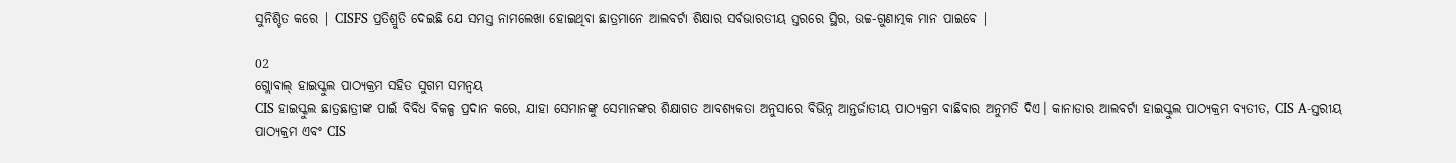ସୁନିଶ୍ଚିତ କରେ | CISFS ପ୍ରତିଶ୍ରୁତି ଦେଇଛି ଯେ ସମସ୍ତ ନାମଲେଖା ହୋଇଥିବା ଛାତ୍ରମାନେ ଆଲବର୍ଟା ଶିକ୍ଷାର ସର୍ବଭାରତୀୟ ସ୍ତରରେ ସ୍ଥିର, ଉଚ୍ଚ-ଗୁଣାତ୍ମକ ମାନ ପାଇବେ |

02
ଗ୍ଲୋବାଲ୍ ହାଇସ୍କୁଲ ପାଠ୍ୟକ୍ରମ ସହିତ ସୁଗମ ସମନ୍ୱୟ
CIS ହାଇସ୍କୁଲ ଛାତ୍ରଛାତ୍ରୀଙ୍କ ପାଇଁ ବିବିଧ ବିକଳ୍ପ ପ୍ରଦାନ କରେ, ଯାହା ସେମାନଙ୍କୁ ସେମାନଙ୍କର ଶିକ୍ଷାଗତ ଆବଶ୍ୟକତା ଅନୁସାରେ ବିଭିନ୍ନ ଆନ୍ତର୍ଜାତୀୟ ପାଠ୍ୟକ୍ରମ ବାଛିବାର ଅନୁମତି ଦିଏ। କାନାଡାର ଆଲବର୍ଟା ହାଇସ୍କୁଲ ପାଠ୍ୟକ୍ରମ ବ୍ୟତୀତ, CIS A-ସ୍ତରୀୟ ପାଠ୍ୟକ୍ରମ ଏବଂ CIS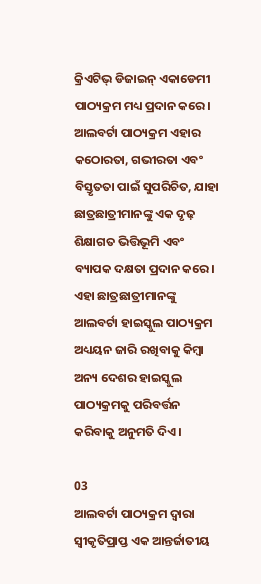କ୍ରିଏଟିଭ୍ ଡିଜାଇନ୍ ଏକାଡେମୀ ପାଠ୍ୟକ୍ରମ ମଧ୍ୟ ପ୍ରଦାନ କରେ। ଆଲବର୍ଟା ପାଠ୍ୟକ୍ରମ ଏହାର କଠୋରତା, ଗଭୀରତା ଏବଂ ବିସ୍ତୃତତା ପାଇଁ ସୁପରିଚିତ, ଯାହା ଛାତ୍ରଛାତ୍ରୀମାନଙ୍କୁ ଏକ ଦୃଢ଼ ଶିକ୍ଷାଗତ ଭିତ୍ତିଭୂମି ଏବଂ ବ୍ୟାପକ ଦକ୍ଷତା ପ୍ରଦାନ କରେ। ଏହା ଛାତ୍ରଛାତ୍ରୀମାନଙ୍କୁ ଆଲବର୍ଟା ହାଇସ୍କୁଲ ପାଠ୍ୟକ୍ରମ ଅଧ୍ୟୟନ ଜାରି ରଖିବାକୁ କିମ୍ବା ଅନ୍ୟ ଦେଶର ହାଇସ୍କୁଲ ପାଠ୍ୟକ୍ରମକୁ ପରିବର୍ତ୍ତନ କରିବାକୁ ଅନୁମତି ଦିଏ।

03
ଆଲବର୍ଟା ପାଠ୍ୟକ୍ରମ ଦ୍ୱାରା ସ୍ୱୀକୃତିପ୍ରାପ୍ତ ଏକ ଆନ୍ତର୍ଜାତୀୟ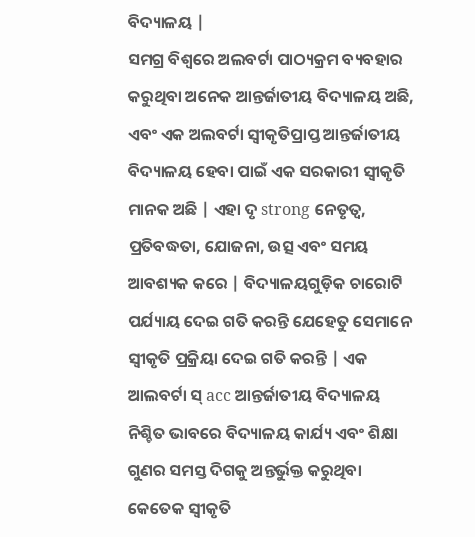ବିଦ୍ୟାଳୟ |
ସମଗ୍ର ବିଶ୍ୱରେ ଅଲବର୍ଟା ପାଠ୍ୟକ୍ରମ ବ୍ୟବହାର କରୁଥିବା ଅନେକ ଆନ୍ତର୍ଜାତୀୟ ବିଦ୍ୟାଳୟ ଅଛି, ଏବଂ ଏକ ଅଲବର୍ଟା ସ୍ୱୀକୃତିପ୍ରାପ୍ତ ଆନ୍ତର୍ଜାତୀୟ ବିଦ୍ୟାଳୟ ହେବା ପାଇଁ ଏକ ସରକାରୀ ସ୍ୱୀକୃତି ମାନକ ଅଛି | ଏହା ଦୃ strong ନେତୃତ୍ୱ, ପ୍ରତିବଦ୍ଧତା, ଯୋଜନା, ଉତ୍ସ ଏବଂ ସମୟ ଆବଶ୍ୟକ କରେ | ବିଦ୍ୟାଳୟଗୁଡ଼ିକ ଚାରୋଟି ପର୍ଯ୍ୟାୟ ଦେଇ ଗତି କରନ୍ତି ଯେହେତୁ ସେମାନେ ସ୍ୱୀକୃତି ପ୍ରକ୍ରିୟା ଦେଇ ଗତି କରନ୍ତି | ଏକ ଆଲବର୍ଟା ସ୍ acc ଆନ୍ତର୍ଜାତୀୟ ବିଦ୍ୟାଳୟ ନିଶ୍ଚିତ ଭାବରେ ବିଦ୍ୟାଳୟ କାର୍ଯ୍ୟ ଏବଂ ଶିକ୍ଷା ଗୁଣର ସମସ୍ତ ଦିଗକୁ ଅନ୍ତର୍ଭୁକ୍ତ କରୁଥିବା କେତେକ ସ୍ୱୀକୃତି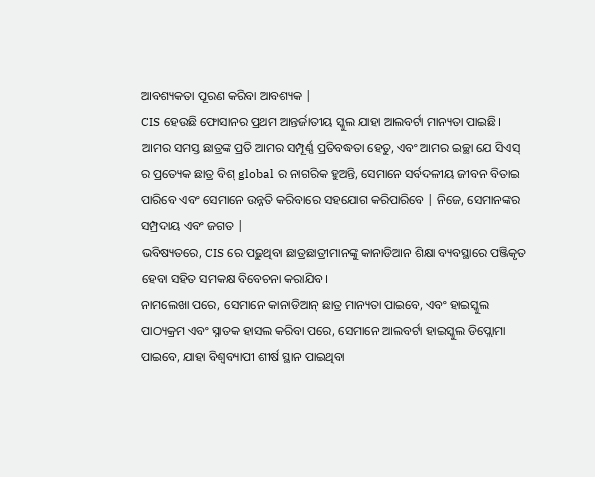ଆବଶ୍ୟକତା ପୂରଣ କରିବା ଆବଶ୍ୟକ |
CIS ହେଉଛି ଫୋସାନର ପ୍ରଥମ ଆନ୍ତର୍ଜାତୀୟ ସ୍କୁଲ ଯାହା ଆଲବର୍ଟା ମାନ୍ୟତା ପାଇଛି।
ଆମର ସମସ୍ତ ଛାତ୍ରଙ୍କ ପ୍ରତି ଆମର ସମ୍ପୂର୍ଣ୍ଣ ପ୍ରତିବଦ୍ଧତା ହେତୁ, ଏବଂ ଆମର ଇଚ୍ଛା ଯେ ସିଏସ୍ ର ପ୍ରତ୍ୟେକ ଛାତ୍ର ବିଶ୍ global ର ନାଗରିକ ହୁଅନ୍ତି, ସେମାନେ ସର୍ବଦଳୀୟ ଜୀବନ ବିତାଇ ପାରିବେ ଏବଂ ସେମାନେ ଉନ୍ନତି କରିବାରେ ସହଯୋଗ କରିପାରିବେ | ନିଜେ, ସେମାନଙ୍କର ସମ୍ପ୍ରଦାୟ ଏବଂ ଜଗତ |
ଭବିଷ୍ୟତରେ, CIS ରେ ପଢ଼ୁଥିବା ଛାତ୍ରଛାତ୍ରୀମାନଙ୍କୁ କାନାଡିଆନ ଶିକ୍ଷା ବ୍ୟବସ୍ଥାରେ ପଞ୍ଜିକୃତ ହେବା ସହିତ ସମକକ୍ଷ ବିବେଚନା କରାଯିବ।
ନାମଲେଖା ପରେ, ସେମାନେ କାନାଡିଆନ୍ ଛାତ୍ର ମାନ୍ୟତା ପାଇବେ, ଏବଂ ହାଇସ୍କୁଲ ପାଠ୍ୟକ୍ରମ ଏବଂ ସ୍ନାତକ ହାସଲ କରିବା ପରେ, ସେମାନେ ଆଲବର୍ଟା ହାଇସ୍କୁଲ ଡିପ୍ଲୋମା ପାଇବେ, ଯାହା ବିଶ୍ୱବ୍ୟାପୀ ଶୀର୍ଷ ସ୍ଥାନ ପାଇଥିବା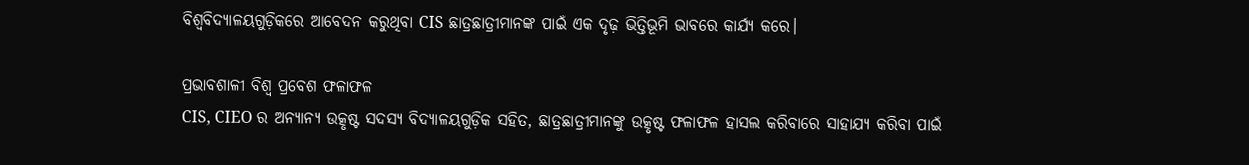ବିଶ୍ୱବିଦ୍ୟାଳୟଗୁଡ଼ିକରେ ଆବେଦନ କରୁଥିବା CIS ଛାତ୍ରଛାତ୍ରୀମାନଙ୍କ ପାଇଁ ଏକ ଦୃଢ଼ ଭିତ୍ତିଭୂମି ଭାବରେ କାର୍ଯ୍ୟ କରେ।

ପ୍ରଭାବଶାଳୀ ବିଶ୍ୱ ପ୍ରବେଶ ଫଳାଫଳ
CIS, CIEO ର ଅନ୍ୟାନ୍ୟ ଉତ୍କୃଷ୍ଟ ସଦସ୍ୟ ବିଦ୍ୟାଳୟଗୁଡ଼ିକ ସହିତ, ଛାତ୍ରଛାତ୍ରୀମାନଙ୍କୁ ଉତ୍କୃଷ୍ଟ ଫଳାଫଳ ହାସଲ କରିବାରେ ସାହାଯ୍ୟ କରିବା ପାଇଁ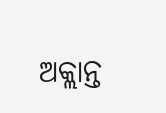ଅକ୍ଲାନ୍ତ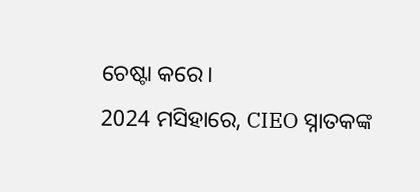ଚେଷ୍ଟା କରେ।
2024 ମସିହାରେ, CIEO ସ୍ନାତକଙ୍କ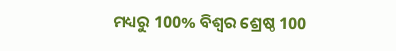ମଧ୍ୟରୁ 100% ବିଶ୍ୱର ଶ୍ରେଷ୍ଠ 100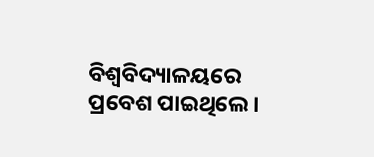ବିଶ୍ୱବିଦ୍ୟାଳୟରେ ପ୍ରବେଶ ପାଇଥିଲେ।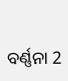ବର୍ଣ୍ଣନା 2